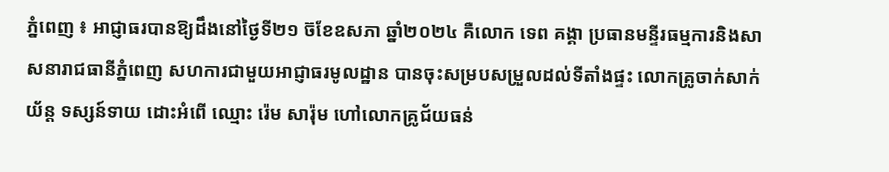ភ្នំពេញ ៖ អាជ្ញាធរបានឱ្យដឹងនៅថ្ងៃទី២១ ច៊ខែឧសភា ឆ្នាំ២០២៤ គឺលោក ទេព គង្គា ប្រធានមន្ទីរធម្មការនិងសាសនារាជធានីភ្នំពេញ សហការជាមួយអាជ្ញាធរមូលដ្ឋាន បានចុះសម្របសម្រួលដល់ទីតាំងផ្ទះ លោកគ្រូចាក់សាក់យ័ន្ត ទស្សន៍ទាយ ដោះអំពើ ឈ្មោះ រ៉េម សារ៉ុម ហៅលោកគ្រូជ័យធន់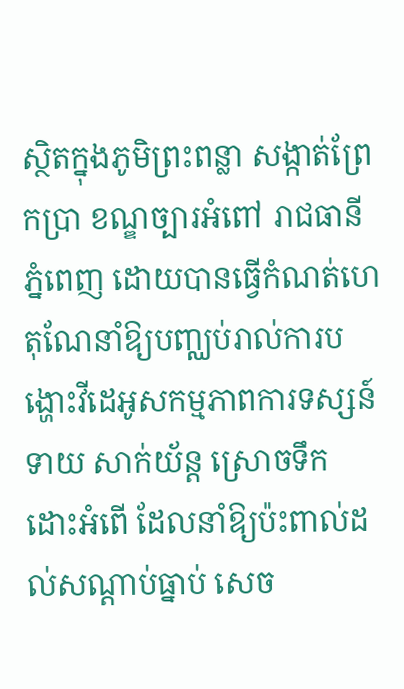ស្ថិតក្នុងភូមិព្រះពន្លា សង្កាត់ព្រែកប្រា ខណ្ឌច្បារអំពៅ រាជធានីភ្នំពេញ ដោយបានធ្វើកំណត់ហេតុណែនាំឱ្យបញ្ឈប់រាល់ការបង្ហោះវីដេអូសកម្មភាពការទស្សន៍ទាយ សាក់យ័ន្ត ស្រោចទឹក ដោះអំពើ ដែលនាំឱ្យប៉ះពាល់ដល់សណ្ដាប់ធ្នាប់ សេច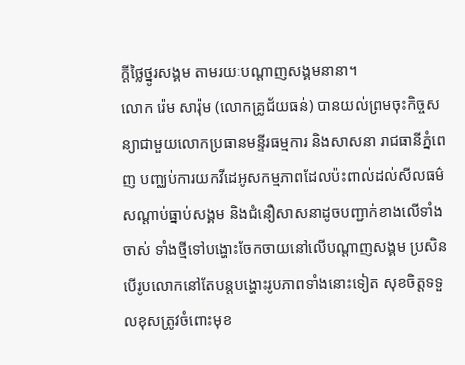ក្ដីថ្លៃថ្នូរសង្គម តាមរយៈបណ្ដាញសង្គមនានា។
លោក រ៉េម សារ៉ុម (លោកគ្រូជ័យធន់) បានយល់ព្រមចុះកិច្ចសន្យាជាមួយលោកប្រធានមន្ទីរធម្មការ និងសាសនា រាជធានីភ្នំពេញ បញ្ឈប់ការយកវីដេអូសកម្មភាពដែលប៉ះពាល់ដល់សីលធម៌ សណ្ដាប់ធ្នាប់សង្គម និងជំនឿសាសនាដូចបញ្ជាក់ខាងលើទាំងចាស់ ទាំងថ្មីទៅបង្ហោះចែកចាយនៅលើបណ្ដាញសង្គម ប្រសិនបើរូបលោកនៅតែបន្តបង្ហោះរូបភាពទាំងនោះទៀត សុខចិត្តទទួលខុសត្រូវចំពោះមុខ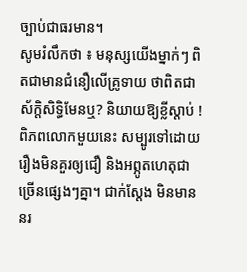ច្បាប់ជាធរមាន។
សូមរំលឹកថា ៖ មនុស្សយើងម្នាក់ៗ ពិតជាមានជំនឿលើគ្រូទាយ ថាពិតជាស័ក្តិសិទ្ធិមែនឬ? និយាយឱ្យខ្លីស្តាប់ ! ពិភពលោកមួយនេះ សម្បូរទៅដោយរឿងមិនគួរឲ្យជឿ និងអព្ភូតហេតុជាច្រើនផ្សេងៗគ្នា។ ជាក់ស្តែង មិនមាននរ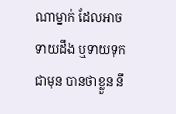ណាម្នាក់ ដែលអាចទាយដឹង ឬទាយទុកជាមុន បានថាខ្លួន នឹ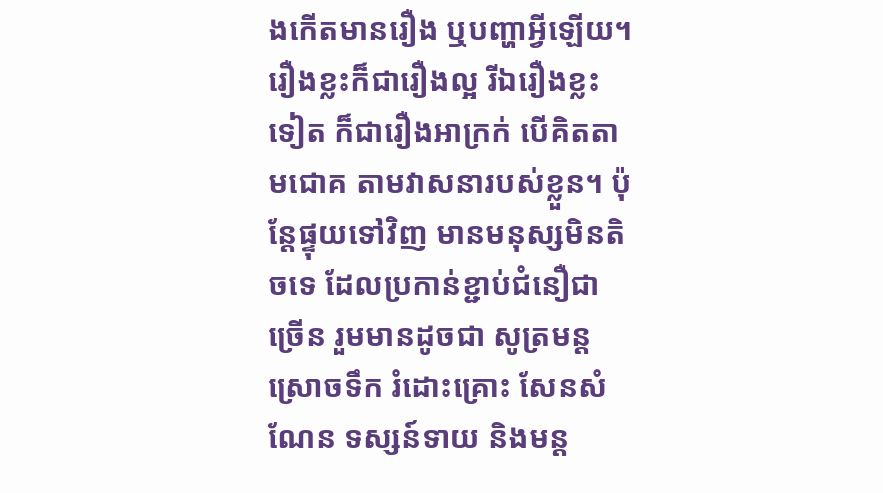ងកើតមានរឿង ឬបញ្ហាអ្វីឡើយ។ រឿងខ្លះក៏ជារឿងល្អ រីឯរឿងខ្លះទៀត ក៏ជារឿងអាក្រក់ បើគិតតាមជោគ តាមវាសនារបស់ខ្លួន។ ប៉ុន្តែផ្ទុយទៅវិញ មានមនុស្សមិនតិចទេ ដែលប្រកាន់ខ្ជាប់ជំនឿជាច្រើន រួមមានដូចជា សូត្រមន្តស្រោចទឹក រំដោះគ្រោះ សែនសំណែន ទស្សន៍ទាយ និងមន្ត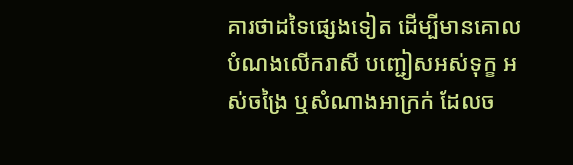គារថាដទៃផ្សេងទៀត ដើម្បីមានគោលបំណងលើករាសី បញ្ជៀសអស់ទុក្ខ អស់ចង្រៃ ឬសំណាងអាក្រក់ ដែលច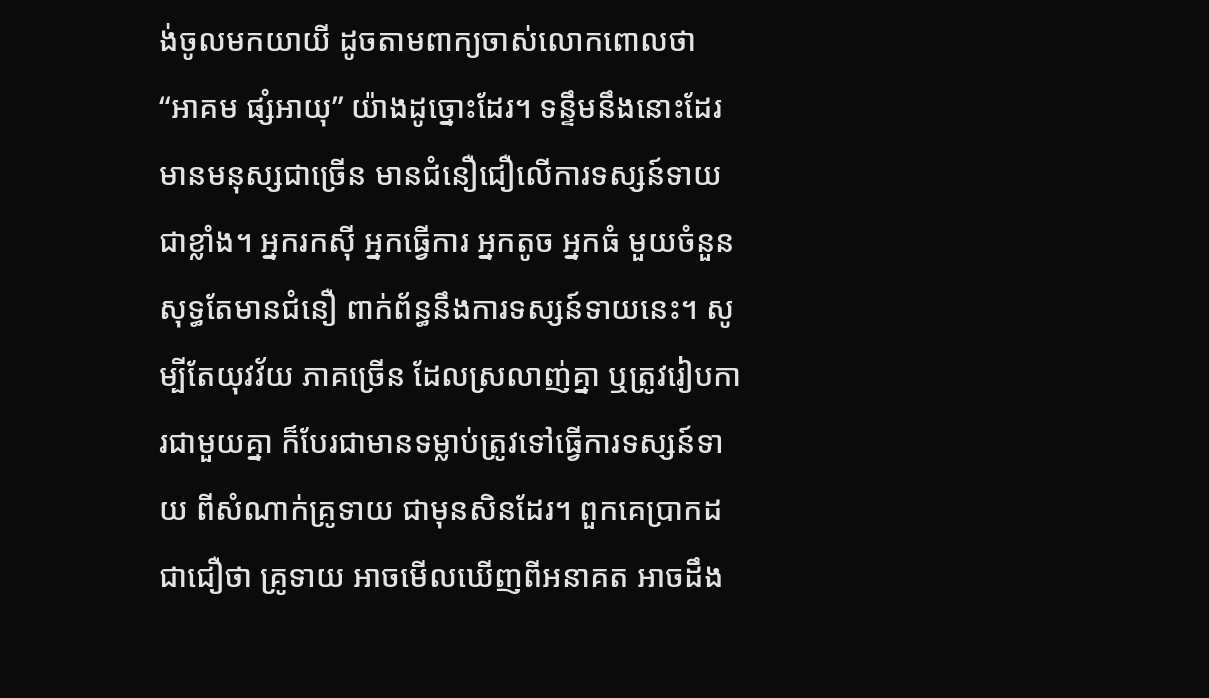ង់ចូលមកយាយី ដូចតាមពាក្យចាស់លោកពោលថា “អាគម ផ្សំអាយុ” យ៉ាងដូច្នោះដែរ។ ទន្ទឹមនឹងនោះដែរ មានមនុស្សជាច្រើន មានជំនឿជឿលើការទស្សន៍ទាយ ជាខ្លាំង។ អ្នករកស៊ី អ្នកធ្វើការ អ្នកតូច អ្នកធំ មួយចំនួន សុទ្ធតែមានជំនឿ ពាក់ព័ន្ធនឹងការទស្សន៍ទាយនេះ។ សូម្បីតែយុវវ័យ ភាគច្រើន ដែលស្រលាញ់គ្នា ឬត្រូវរៀបការជាមួយគ្នា ក៏បែរជាមានទម្លាប់ត្រូវទៅធ្វើការទស្សន៍ទាយ ពីសំណាក់គ្រូទាយ ជាមុនសិនដែរ។ ពួកគេប្រាកដជាជឿថា គ្រូទាយ អាចមើលឃើញពីអនាគត អាចដឹង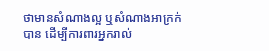ថាមានសំណាងល្អ ឬសំណាងអាក្រក់បាន ដើម្បីការពារអ្នករាល់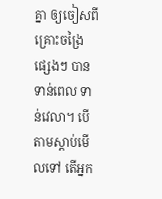គ្នា ឲ្យចៀសពីគ្រោះចង្រៃផ្សេងៗ បានទាន់ពេល ទាន់វេលា។ បើតាមស្តាប់មើលទៅ តើអ្នក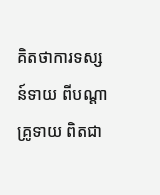គិតថាការទស្សន៍ទាយ ពីបណ្តាគ្រូទាយ ពិតជា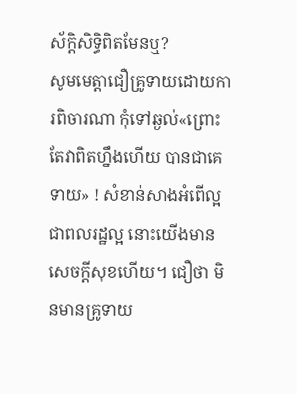ស័ក្តិសិទ្ធិពិតមែនឬ?
សូមមេត្តាជឿគ្រូទាយដោយការពិចារណា កុំទៅឆ្ងល់«ព្រោះតែវាពិតហ្នឹងហើយ បានជាគេទាយ» ! សំខាន់សាងអំពើល្អ ជាពលរដ្ឋល្អ នោះយើងមានសេចក្តីសុខហើយ។ ជឿថា មិនមានគ្រូទាយ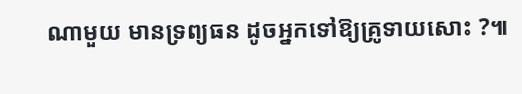ណាមួយ មានទ្រព្យធន ដូចអ្នកទៅឱ្យគ្រូទាយសោះ ?៕